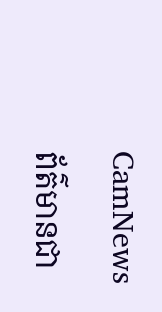CamNews

ព័ត៌មានជា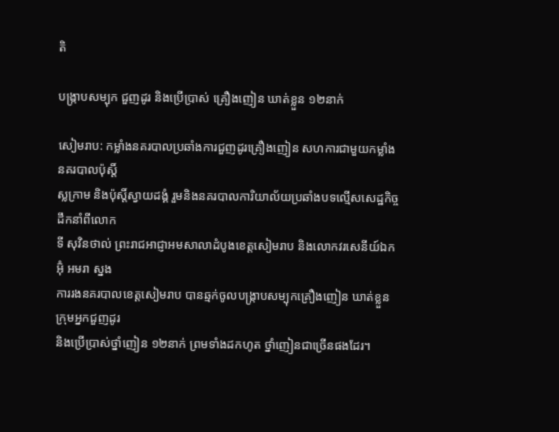តិ

បង្រ្កាបសម្បុក ជួញដូរ និងប្រើប្រាស់ គ្រឿងញៀន ឃាត់ខ្លួន ១២នាក់

សៀមរាប: កម្លាំងនគរបាលប្រឆាំងការជួញដូរគ្រឿងញៀន សហការជាមួយកម្លាំងនគរបាលប៉ុស្តិ៍
ស្លក្រាម និងប៉ុស្តិ៍ស្វាយដង្គំ រួមនិងនគរបាលការិយាល័យប្រឆាំងបទល្មើសសេដ្ឋកិច្ច ដឹកនាំពីលោក
ទី សុវិនថាល់ ព្រះរាជអាជ្ញាអមសាលាដំបូងខេត្តសៀមរាប និងលោកវរសេនីយ៍ឯក អ៊ុំ អមរា ស្នង
ការរងនគរបាលខេត្តសៀមរាប បានឆ្មក់ចូលបង្ក្រាបសម្បុកគ្រឿងញៀន ឃាត់ខ្លួនក្រុមអ្នកជួញដូរ
និងប្រើប្រាស់ថ្នាំញៀន ១២នាក់ ព្រមទាំងដកហូត ថ្នាំញៀនជាច្រើនផងដែរ។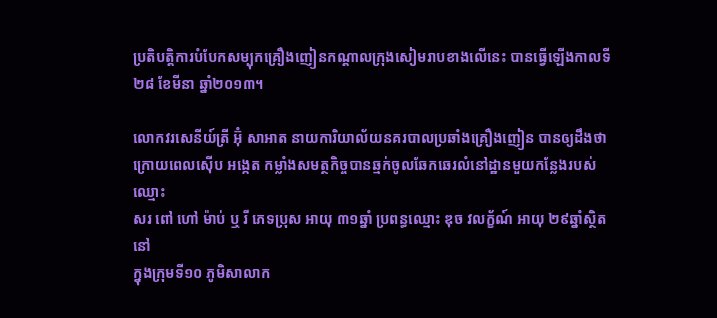ប្រតិបត្តិការបំបែកសម្បុកគ្រឿងញៀនកណ្តាលក្រុងសៀមរាបខាងលើនេះ បានធ្វើឡើងកាលទី
២៨ ខែមីនា ឆ្នាំ២០១៣។

លោកវរសេនីយ៍ត្រី អ៊ុំ សាអាត នាយការិយាល័យនគរបាលប្រឆាំងគ្រឿងញៀន បានឲ្យដឹងថា
ក្រោយពេលស៊ើប អង្កេត កម្លាំងសមត្ថកិច្ចបានឆ្មក់ចូលឆែកឆេរលំនៅដ្ឋានមួយកន្លែងរបស់ឈ្មោះ
សរ ពៅ ហៅ ម៉ាប់ ឬ រី ភេទប្រុស អាយុ ៣១ឆ្នាំ ប្រពន្ធឈ្មោះ ឌុច វលក្ខ័ណ៍ អាយុ ២៩ឆ្នាំស្ថិតនៅ
ក្នុងក្រុមទី១០ ភូមិសាលាក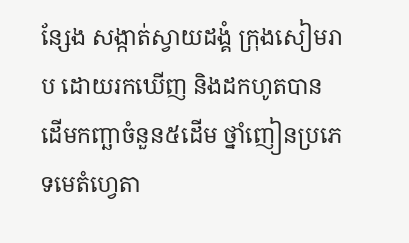ន្សែង សង្កាត់ស្វាយដង្គំ ក្រុងសៀមរាប ដោយរកឃើញ និងដកហូតបាន
ដើមកញ្ឆាចំនួន៥ដើម ថ្នាំញៀនប្រភេទមេតំហ្វេតា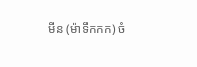មីន (ម៉ាទឹកកក) ចំ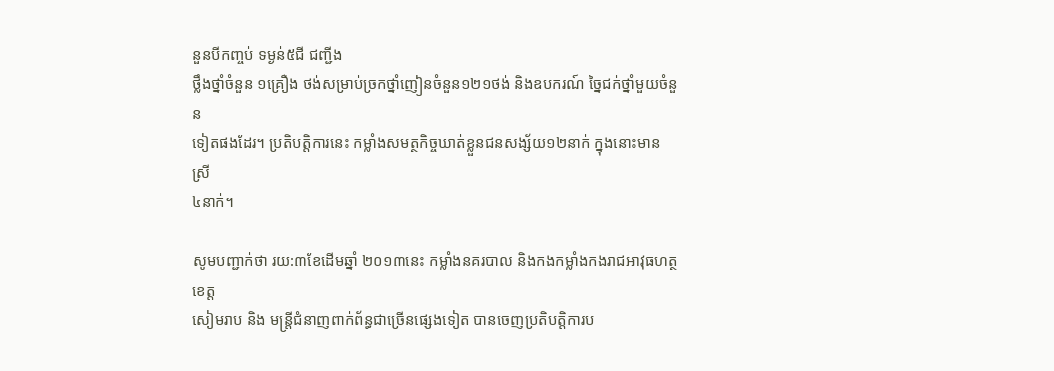នួនបីកញ្ចប់ ទម្ងន់៥ជី ជញ្ជីង
ថ្លឹងថ្នាំចំនួន ១គ្រឿង ថង់សម្រាប់ច្រកថ្នាំញៀនចំនួន១២១ថង់ និងឧបករណ៍ ច្នៃជក់ថ្នាំមួយចំនួន
ទៀតផងដែរ។ ប្រតិបត្តិការនេះ កម្លាំងសមត្ថកិច្ចឃាត់ខ្លួនជនសង្ស័យ១២នាក់ ក្នុងនោះមាន ស្រី
៤នាក់។

សូមបញ្ជាក់ថា រយ:៣ខែដើមឆ្នាំ ២០១៣នេះ កម្លាំងនគរបាល និងកងកម្លាំងកងរាជអាវុធហត្ថខេត្ត
សៀមរាប និង មន្រ្តីជំនាញពាក់ព័ន្ធជាច្រើនផ្សេងទៀត បានចេញប្រតិបត្តិការប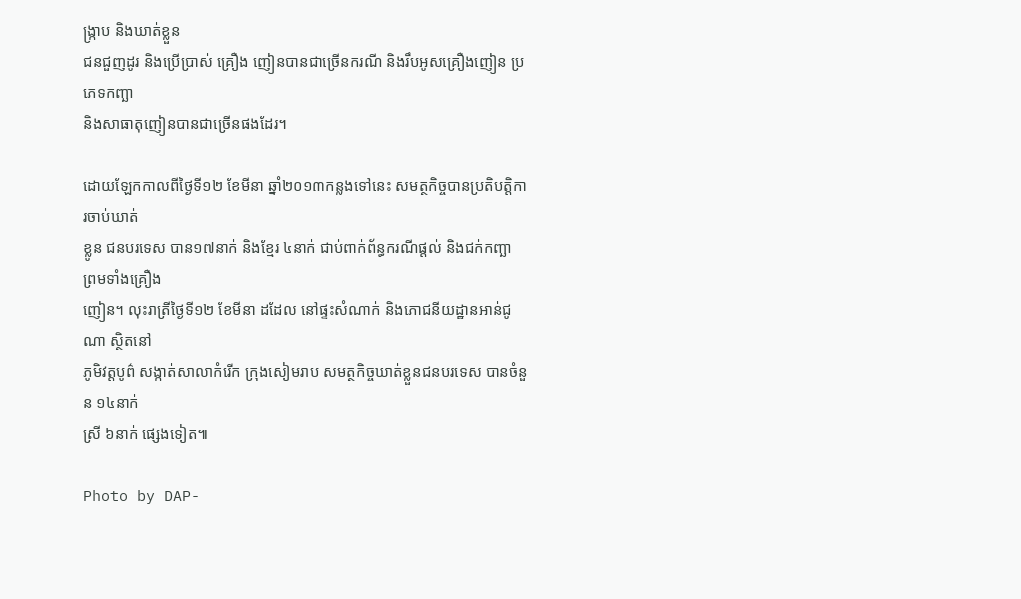ង្រ្កាប និងឃាត់ខ្លួន
ជនជួញដូរ និងប្រើប្រាស់ គ្រឿង ញៀនបានជាច្រើនករណី និងរឹបអូសគ្រឿងញៀន ប្រភេទកញ្ឆា
និងសាធាតុញៀនបានជាច្រើនផងដែរ។

ដោយឡែកកាលពីថ្ងៃទី១២ ខែមីនា ឆ្នាំ២០១៣កន្លងទៅនេះ សមត្ថកិច្ចបានប្រតិបត្តិការចាប់ឃាត់
ខ្លូន ជនបរទេស បាន១៧នាក់ និងខ្មែរ ៤នាក់ ជាប់ពាក់ព័ន្ធករណីផ្ដល់ និងជក់កញ្ឆា ព្រមទាំងគ្រឿង
ញៀន។ លុះរាត្រីថ្ងៃទី១២ ខែមីនា ដដែល នៅផ្ទះសំណាក់ និងភោជនីយដ្ឋានអាន់ជូណា ស្ថិតនៅ
ភូមិវត្តបូព៌ សង្កាត់សាលាកំរើក ក្រុងសៀមរាប សមត្ថកិច្ចឃាត់ខ្លួនជនបរទេស បានចំនួន ១៤នាក់
ស្រី ៦នាក់ ផ្សេងទៀត៕

Photo by DAP-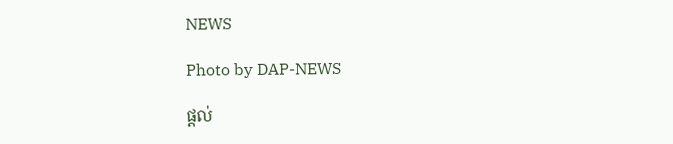NEWS

Photo by DAP-NEWS

ផ្តល់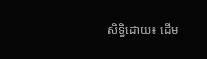សិទ្ធិដោយ៖ ដើម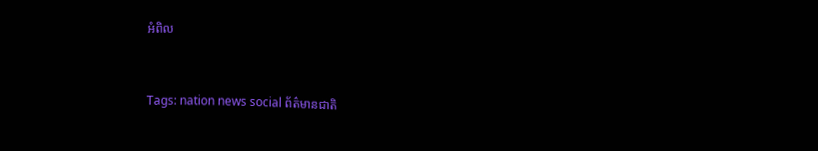អំពិល


Tags: nation news social ព័ត៌មានជាតិ